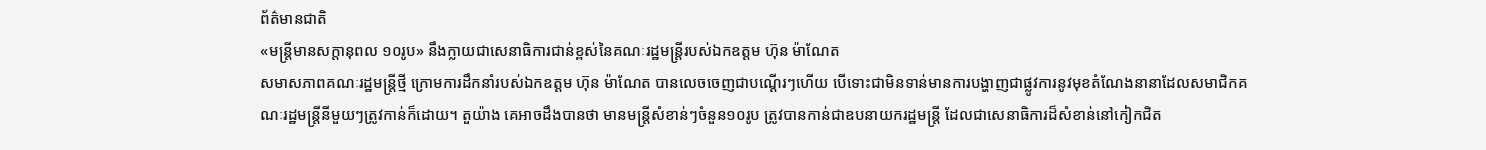ព័ត៌មានជាតិ
«មន្ត្រីមានសក្តានុពល ១០រូប» នឹងក្លាយជាសេនាធិការជាន់ខ្ពស់នៃគណៈរដ្ឋមន្ត្រីរបស់ឯកឧត្តម ហ៊ុន ម៉ាណែត
សមាសភាពគណៈរដ្ឋមន្ត្រីថ្មី ក្រោមការដឹកនាំរបស់ឯកឧត្តម ហ៊ុន ម៉ាណែត បានលេចចេញជាបណ្ដើរៗហើយ បើទោះជាមិនទាន់មានការបង្ហាញជាផ្លូវការនូវមុខតំណែងនានាដែលសមាជិកគណៈរដ្ឋមន្ត្រីនីមួយៗត្រូវកាន់ក៏ដោយ។ តួយ៉ាង គេអាចដឹងបានថា មានមន្រ្តីសំខាន់ៗចំនួន១០រូប ត្រូវបានកាន់ជាឧបនាយករដ្ឋមន្ត្រី ដែលជាសេនាធិការដ៏សំខាន់នៅកៀកជិត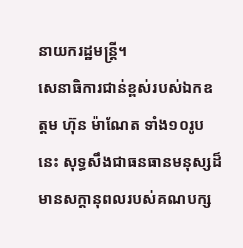នាយករដ្ឋមន្ត្រី។
សេនាធិការជាន់ខ្ពស់របស់ឯកឧត្តម ហ៊ុន ម៉ាណែត ទាំង១០រូបនេះ សុទ្ធសឹងជាធនធានមនុស្សដ៏មានសក្តានុពលរបស់គណបក្ស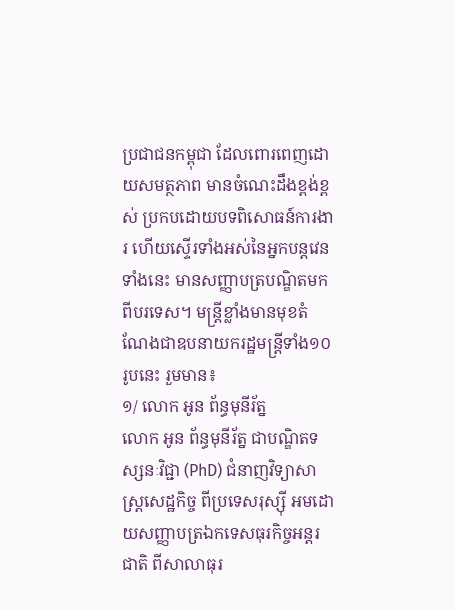ប្រជាជនកម្ពុជា ដែលពោរពេញដោយសមត្ថភាព មានចំណេះដឹងខ្ពង់ខ្ពស់ ប្រកបដោយបទពិសោធន៍ការងារ ហើយស្ទើរទាំងអស់នៃអ្នកបន្តវេនទាំងនេះ មានសញ្ញាបត្របណ្ឌិតមកពីបរទេស។ មន្រ្តីខ្លាំងមានមុខតំណែងជាឧបនាយករដ្ឋមន្ត្រីទាំង១០រូបនេះ រួមមាន៖
១/ លោក អូន ព័ន្ធមុនីរ័ត្ន
លោក អូន ព័ន្ធមុនីរ័ត្ន ជាបណ្ឌិតទស្សនៈវិជ្ជា (PhD) ជំនាញវិទ្យាសាស្ត្រសេដ្ឋកិច្ច ពីប្រទេសរុស្ស៊ី អមដោយសញ្ញាបត្រឯកទេសធុរកិច្ចអន្តរជាតិ ពីសាលាធុរ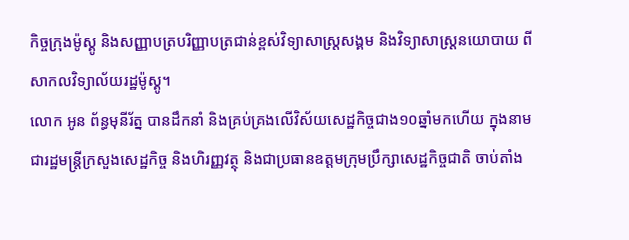កិច្ចក្រុងម៉ូស្គូ និងសញ្ញាបត្របរិញ្ញាបត្រជាន់ខ្ពស់វិទ្យាសាស្រ្តសង្គម និងវិទ្យាសាស្ត្រនយោបាយ ពីសាកលវិទ្យាល័យរដ្ឋម៉ូស្គូ។
លោក អូន ព័ន្ធមុនីរ័ត្ន បានដឹកនាំ និងគ្រប់គ្រងលើវិស័យសេដ្ឋកិច្ចជាង១០ឆ្នាំមកហើយ ក្នុងនាមជារដ្ឋមន្ត្រីក្រសួងសេដ្ឋកិច្ច និងហិរញ្ញវត្ថុ និងជាប្រធានឧត្តមក្រុមប្រឹក្សាសេដ្ឋកិច្ចជាតិ ចាប់តាំង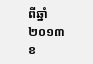ពីឆ្នាំ២០១៣ ខ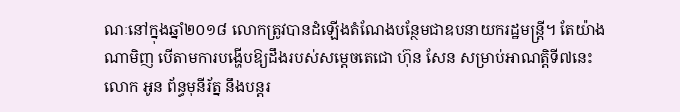ណៈនៅក្នុងឆ្នាំ២០១៨ លោកត្រូវបានដំឡើងតំណែងបន្ថែមជាឧបនាយករដ្ឋមន្ត្រី។ តែយ៉ាងណាមិញ បើតាមការបង្ហើបឱ្យដឹងរបស់សម្ដេចតេជោ ហ៊ុន សែន សម្រាប់អាណត្តិទី៧នេះ លោក អូន ព័ន្ធមុនីរ័ត្ន នឹងបន្តរ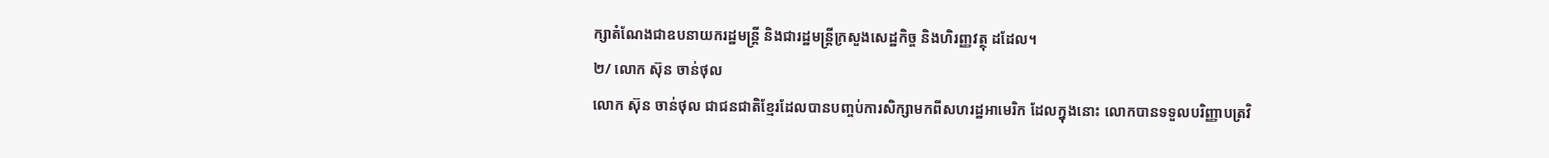ក្សាតំណែងជាឧបនាយករដ្ឋមន្ត្រី និងជារដ្ឋមន្ត្រីក្រសួងសេដ្ឋកិច្ច និងហិរញ្ញវត្ថុ ដដែល។
២/ លោក ស៊ុន ចាន់ថុល
លោក ស៊ុន ចាន់ថុល ជាជនជាតិខ្មែរដែលបានបញ្ចប់ការសិក្សាមកពីសហរដ្ឋអាមេរិក ដែលក្នុងនោះ លោកបានទទួលបរិញ្ញាបត្រវិ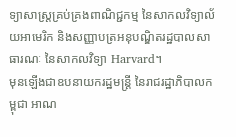ទ្យាសាស្ត្រគ្រប់គ្រងពាណិជ្ជកម្ម នៃសាកលវិទ្យាល័យអាមេរិក និងសញ្ញាបត្រអនុបណ្ឌិតរដ្ឋបាលសាធារណៈ នៃសាកលវិទ្យា Harvard។
មុនឡើងជាឧបនាយករដ្ឋមន្ត្រី នៃរាជរដ្ឋាភិបាលកម្ពុជា អាណ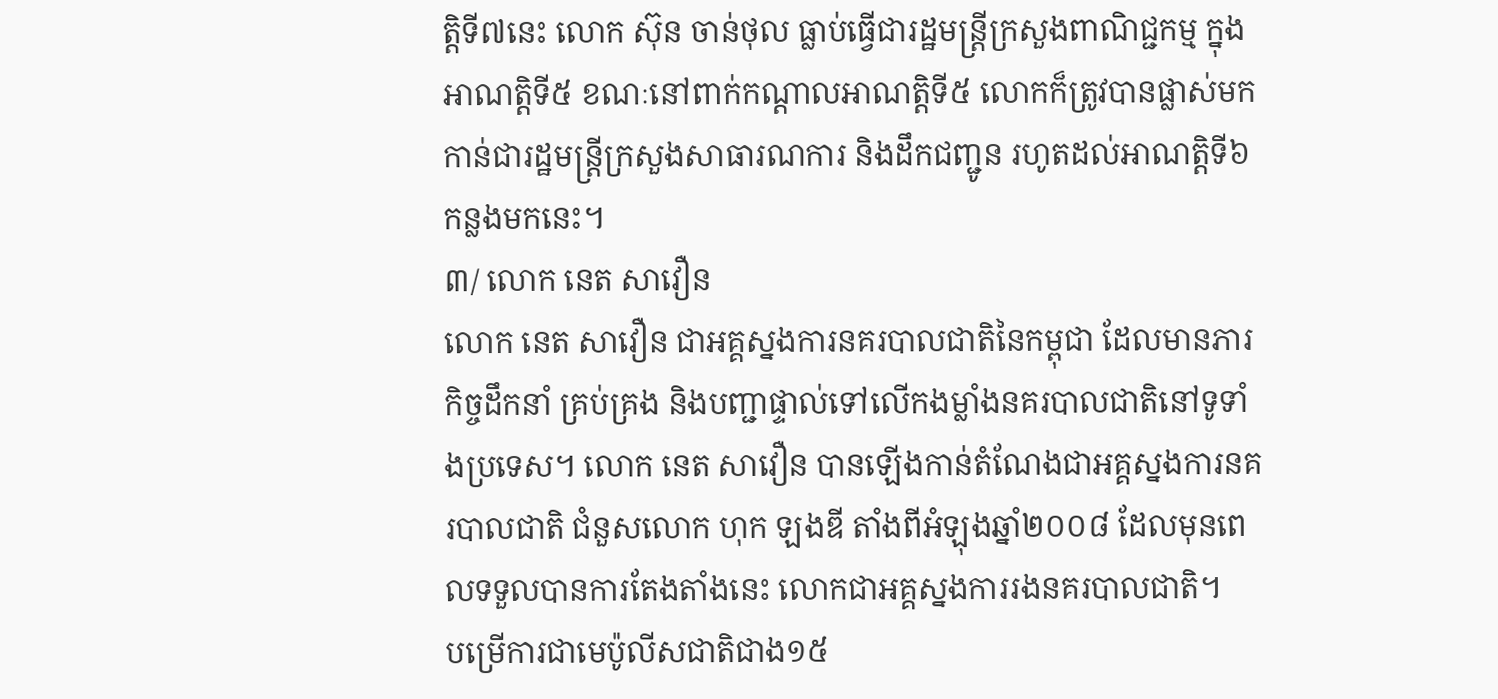ត្តិទី៧នេះ លោក ស៊ុន ចាន់ថុល ធ្លាប់ធ្វើជារដ្ឋមន្ត្រីក្រសួងពាណិជ្ជកម្ម ក្នុងអាណត្តិទី៥ ខណៈនៅពាក់កណ្ដាលអាណត្តិទី៥ លោកក៏ត្រូវបានផ្លាស់មកកាន់ជារដ្ឋមន្ត្រីក្រសួងសាធារណការ និងដឹកជញ្ជូន រហូតដល់អាណត្តិទី៦ កន្លងមកនេះ។
៣/ លោក នេត សាវឿន
លោក នេត សាវឿន ជាអគ្គស្នងការនគរបាលជាតិនៃកម្ពុជា ដែលមានភារកិច្ចដឹកនាំ គ្រប់គ្រង និងបញ្ជាផ្ទាល់ទៅលើកងម្លាំងនគរបាលជាតិនៅទូទាំងប្រទេស។ លោក នេត សាវឿន បានឡើងកាន់តំណែងជាអគ្គស្នងការនគរបាលជាតិ ជំនួសលោក ហុក ឡងឌី តាំងពីអំឡុងឆ្នាំ២០០៨ ដែលមុនពេលទទួលបានការតែងតាំងនេះ លោកជាអគ្គស្នងការរងនគរបាលជាតិ។
បម្រើការជាមេប៉ូលីសជាតិជាង១៥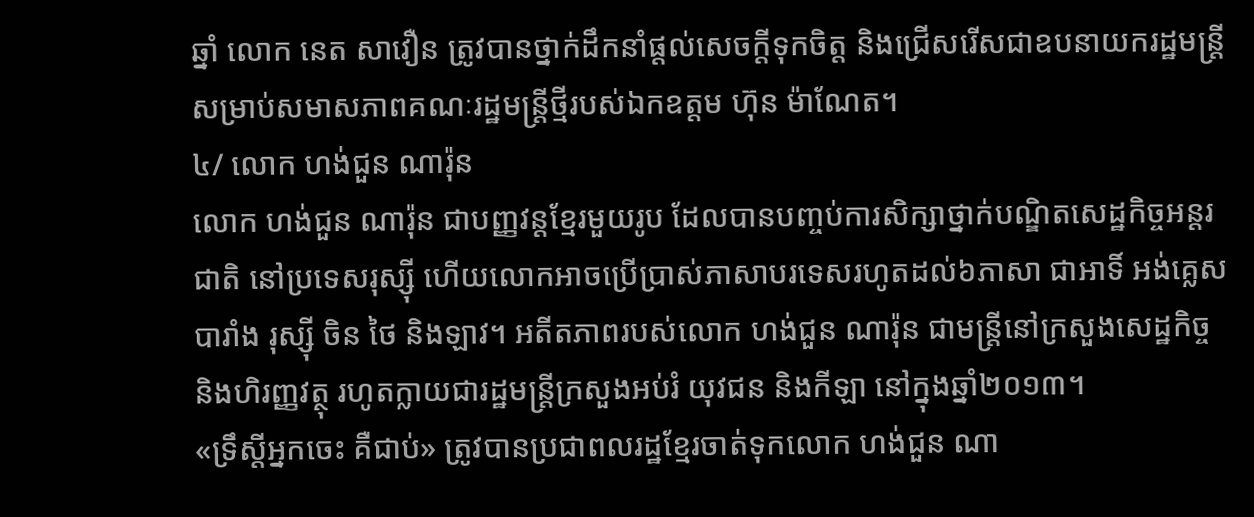ឆ្នាំ លោក នេត សាវឿន ត្រូវបានថ្នាក់ដឹកនាំផ្ដល់សេចក្ដីទុកចិត្ត និងជ្រើសរើសជាឧបនាយករដ្ឋមន្ត្រី សម្រាប់សមាសភាពគណៈរដ្ឋមន្ត្រីថ្មីរបស់ឯកឧត្តម ហ៊ុន ម៉ាណែត។
៤/ លោក ហង់ជួន ណារ៉ុន
លោក ហង់ជួន ណារ៉ុន ជាបញ្ញវន្តខ្មែរមួយរូប ដែលបានបញ្ចប់ការសិក្សាថ្នាក់បណ្ឌិតសេដ្ឋកិច្ចអន្តរជាតិ នៅប្រទេសរុស្ស៊ី ហើយលោកអាចប្រើប្រាស់ភាសាបរទេសរហូតដល់៦ភាសា ជាអាទិ៍ អង់គ្លេស បារាំង រុស្ស៊ី ចិន ថៃ និងឡាវ។ អតីតភាពរបស់លោក ហង់ជួន ណារ៉ុន ជាមន្រ្តីនៅក្រសួងសេដ្ឋកិច្ច និងហិរញ្ញវត្ថុ រហូតក្លាយជារដ្ឋមន្រ្តីក្រសួងអប់រំ យុវជន និងកីឡា នៅក្នុងឆ្នាំ២០១៣។
«ទ្រឹស្តីអ្នកចេះ គឺជាប់» ត្រូវបានប្រជាពលរដ្ឋខ្មែរចាត់ទុកលោក ហង់ជួន ណា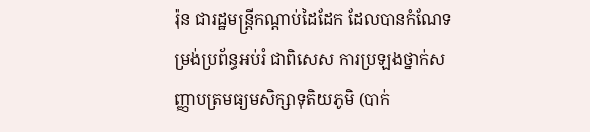រ៉ុន ជារដ្ឋមន្រ្តីកណ្តាប់ដៃដែក ដែលបានកំណែទម្រង់ប្រព័ន្ធអប់រំ ជាពិសេស ការប្រឡងថ្នាក់សញ្ញាបត្រមធ្យមសិក្សាទុតិយភូមិ (បាក់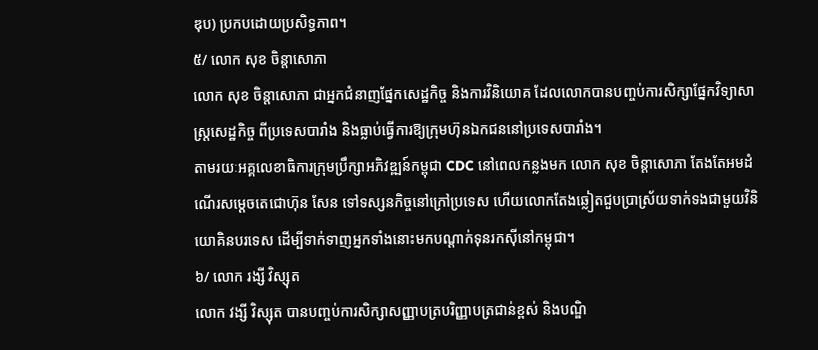ឌុប) ប្រកបដោយប្រសិទ្ធភាព។
៥/ លោក សុខ ចិន្តាសោភា
លោក សុខ ចិន្តាសោភា ជាអ្នកជំនាញផ្នែកសេដ្ឋកិច្ច និងការវិនិយោគ ដែលលោកបានបញ្ចប់ការសិក្សាផ្នែកវិទ្យាសាស្ត្រសេដ្ឋកិច្ច ពីប្រទេសបារាំង និងធ្លាប់ធ្វើការឱ្យក្រុមហ៊ុនឯកជននៅប្រទេសបារាំង។
តាមរយៈអគ្គលេខាធិការក្រុមប្រឹក្សាអភិវឌ្ឍន៍កម្ពុជា CDC នៅពេលកន្លងមក លោក សុខ ចិន្តាសោភា តែងតែអមដំណើរសម្ដេចតេជោហ៊ុន សែន ទៅទស្សនកិច្ចនៅក្រៅប្រទេស ហើយលោកតែងឆ្លៀតជួបប្រាស្រ័យទាក់ទងជាមួយវិនិយោគិនបរទេស ដើម្បីទាក់ទាញអ្នកទាំងនោះមកបណ្ដាក់ទុនរកស៊ីនៅកម្ពុជា។
៦/ លោក រង្សី វិស្សុត
លោក វង្សី វិស្សុត បានបញ្ចប់ការសិក្សាសញ្ញាបត្របរិញ្ញាបត្រជាន់ខ្ពស់ និងបណ្ឌិ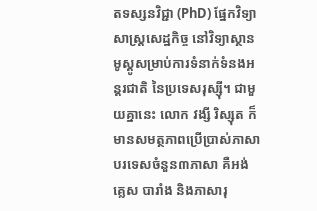តទស្សនវិជ្ជា (PhD) ផ្នែកវិទ្យាសាស្ត្រសេដ្ឋកិច្ច នៅវិទ្យាស្ថានមូស្គូសម្រាប់ការទំនាក់ទំនងអន្តរជាតិ នៃប្រទេសរុស្ស៊ី។ ជាមួយគ្នានេះ លោក វង្សី រិស្សុត ក៏មានសមត្ថភាពប្រើប្រាស់ភាសាបរទេសចំនួន៣ភាសា គឺអង់គ្លេស បារាំង និងភាសារុ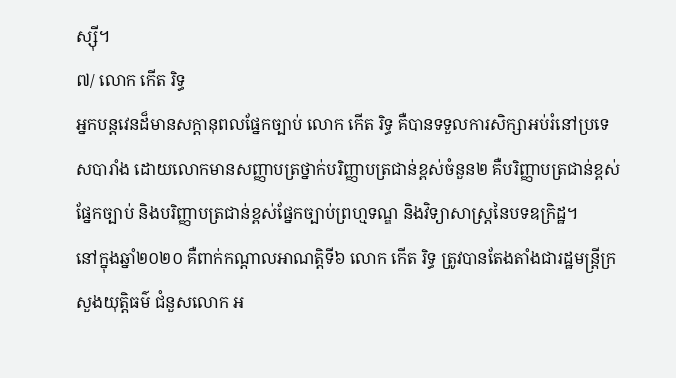ស្ស៊ី។
៧/ លោក កើត រិទ្ធ
អ្នកបន្តវេនដ៏មានសក្តានុពលផ្នែកច្បាប់ លោក កើត រិទ្ធ គឺបានទទួលការសិក្សាអប់រំនៅប្រទេសបារាំង ដោយលោកមានសញ្ញាបត្រថ្នាក់បរិញ្ញាបត្រជាន់ខ្ពស់ចំនួន២ គឺបរិញ្ញាបត្រជាន់ខ្ពស់ផ្នែកច្បាប់ និងបរិញ្ញាបត្រជាន់ខ្ពស់ផ្នែកច្បាប់ព្រហ្មទណ្ឌ និងវិទ្យាសាស្ត្រនៃបទឧក្រិដ្ឋ។
នៅក្នុងឆ្នាំ២០២០ គឺពាក់កណ្ដាលអាណត្តិទី៦ លោក កើត រិទ្ធ ត្រូវបានតែងតាំងជារដ្ឋមន្ត្រីក្រសួងយុត្តិធម៌ ជំនួសលោក អ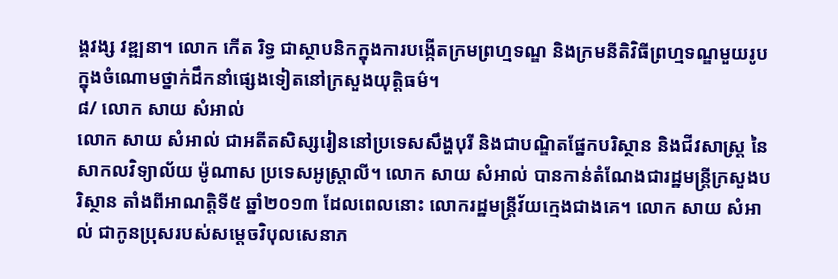ង្គវង្ស វឌ្ឍនា។ លោក កើត រិទ្ធ ជាស្ថាបនិកក្នុងការបង្កើតក្រមព្រហ្មទណ្ឌ និងក្រមនីតិវិធីព្រហ្មទណ្ឌមួយរូបក្នុងចំណោមថ្នាក់ដឹកនាំផ្សេងទៀតនៅក្រសួងយុត្តិធម៌។
៨/ លោក សាយ សំអាល់
លោក សាយ សំអាល់ ជាអតីតសិស្សរៀននៅប្រទេសសឹង្ហបុរី និងជាបណ្ឌិតផ្នែកបរិស្ថាន និងជីវសាស្ត្រ នៃសាកលវិទ្យាល័យ ម៉ូណាស ប្រទេសអូស្ត្រាលី។ លោក សាយ សំអាល់ បានកាន់តំណែងជារដ្ឋមន្ត្រីក្រសួងបរិស្ថាន តាំងពីអាណត្តិទី៥ ឆ្នាំ២០១៣ ដែលពេលនោះ លោករដ្ឋមន្ត្រីវ័យក្មេងជាងគេ។ លោក សាយ សំអាល់ ជាកូនប្រុសរបស់សម្ដេចវិបុលសេនាភ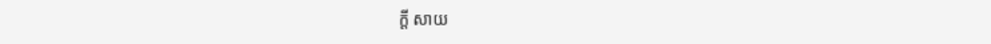ក្តី សាយ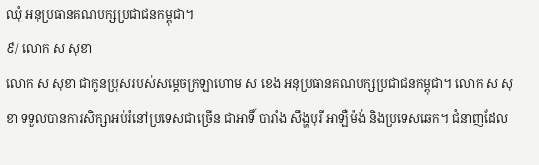ឈុំ អនុប្រធានគណបក្សប្រជាជនកម្ពុជា។
៩/ លោក ស សុខា
លោក ស សុខា ជាកូនប្រុសរបស់សម្ដេចក្រឡាហោម ស ខេង អនុប្រធានគណបក្សប្រជាជនកម្ពុជា។ លោក ស សុខា ទទួលបានការសិក្សាអប់រំនៅប្រទេសជាច្រើន ជាអាទិ៍ បារាំង សឹង្ហបុរី អាឡឺម៉ង់ និងប្រទេសឆេក។ ជំនាញដែល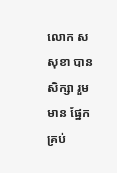លោក ស សុខា បានសិក្សា រួមមាន ផ្នែកគ្រប់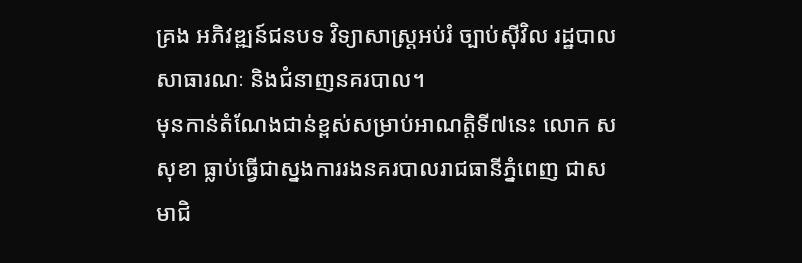គ្រង អភិវឌ្ឍន៍ជនបទ វិទ្យាសាស្ត្រអប់រំ ច្បាប់ស៊ីវិល រដ្ឋបាលសាធារណៈ និងជំនាញនគរបាល។
មុនកាន់តំណែងជាន់ខ្ពស់សម្រាប់អាណត្តិទី៧នេះ លោក ស សុខា ធ្លាប់ធ្វើជាស្នងការរងនគរបាលរាជធានីភ្នំពេញ ជាសមាជិ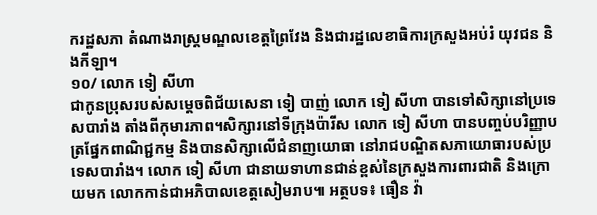ករដ្ឋសភា តំណាងរាស្រ្តមណ្ឌលខេត្តព្រៃវែង និងជារដ្ឋលេខាធិការក្រសួងអប់រំ យុវជន និងកីឡា។
១០/ លោក ទៀ សីហា
ជាកូនប្រុសរបស់សម្ដេចពិជ័យសេនា ទៀ បាញ់ លោក ទៀ សីហា បានទៅសិក្សានៅប្រទេសបារាំង តាំងពីកុមារភាព។សិក្សារនៅទីក្រុងប៉ារីស លោក ទៀ សីហា បានបញ្ចប់បរិញ្ញាបត្រផ្នែកពាណិជ្ជកម្ម និងបានសិក្សាលើជំនាញយោធា នៅរាជបណ្ឌិតសភាយោធារបស់ប្រទេសបារាំង។ លោក ទៀ សីហា ជានាយទាហានជាន់ខ្ពស់នៃក្រសួងការពារជាតិ និងក្រោយមក លោកកាន់ជាអភិបាលខេត្តសៀមរាប៕ អត្ថបទ៖ ធឿន វ៉ា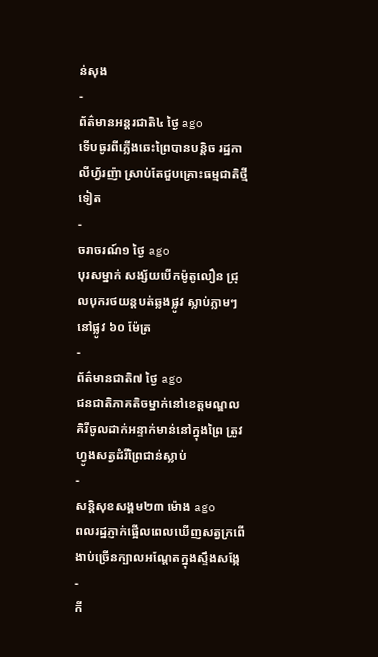ន់សុង
-
ព័ត៌មានអន្ដរជាតិ៤ ថ្ងៃ ago
ទើបធូរពីភ្លើងឆេះព្រៃបានបន្តិច រដ្ឋកាលីហ្វ័រញ៉ា ស្រាប់តែជួបគ្រោះធម្មជាតិថ្មីទៀត
-
ចរាចរណ៍១ ថ្ងៃ ago
បុរសម្នាក់ សង្ស័យបើកម៉ូតូលឿន ជ្រុលបុករថយន្តបត់ឆ្លងផ្លូវ ស្លាប់ភ្លាមៗ នៅផ្លូវ ៦០ ម៉ែត្រ
-
ព័ត៌មានជាតិ៧ ថ្ងៃ ago
ជនជាតិភាគតិចម្នាក់នៅខេត្តមណ្ឌលគិរីចូលដាក់អន្ទាក់មាន់នៅក្នុងព្រៃ ត្រូវហ្វូងសត្វដំរីព្រៃជាន់ស្លាប់
-
សន្តិសុខសង្គម២៣ ម៉ោង ago
ពលរដ្ឋភ្ញាក់ផ្អើលពេលឃើញសត្វក្រពើងាប់ច្រើនក្បាលអណ្ដែតក្នុងស្ទឹងសង្កែ
-
កី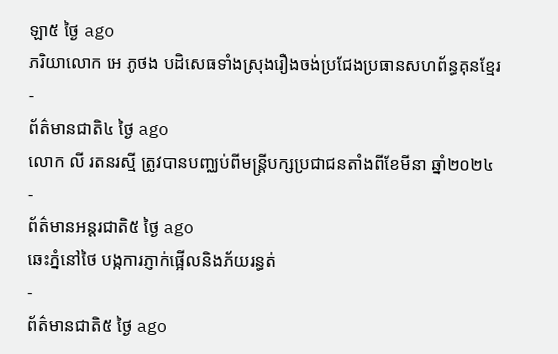ឡា៥ ថ្ងៃ ago
ភរិយាលោក អេ ភូថង បដិសេធទាំងស្រុងរឿងចង់ប្រជែងប្រធានសហព័ន្ធគុនខ្មែរ
-
ព័ត៌មានជាតិ៤ ថ្ងៃ ago
លោក លី រតនរស្មី ត្រូវបានបញ្ឈប់ពីមន្ត្រីបក្សប្រជាជនតាំងពីខែមីនា ឆ្នាំ២០២៤
-
ព័ត៌មានអន្ដរជាតិ៥ ថ្ងៃ ago
ឆេះភ្នំនៅថៃ បង្កការភ្ញាក់ផ្អើលនិងភ័យរន្ធត់
-
ព័ត៌មានជាតិ៥ ថ្ងៃ ago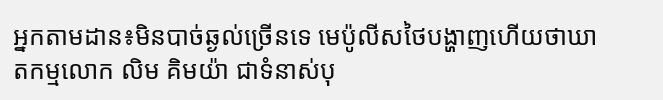អ្នកតាមដាន៖មិនបាច់ឆ្ងល់ច្រើនទេ មេប៉ូលីសថៃបង្ហាញហើយថាឃាតកម្មលោក លិម គិមយ៉ា ជាទំនាស់បុ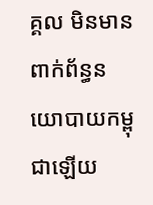គ្គល មិនមានពាក់ព័ន្ធនយោបាយកម្ពុជាឡើយ